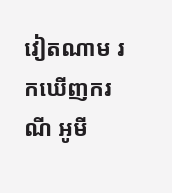វៀតណាម រកឃើញករណី អូមី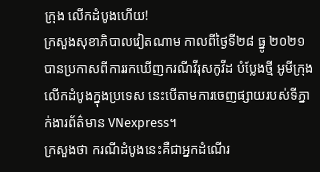ក្រុង លើកដំបូងហើយ!
ក្រសួងសុខាភិបាលវៀតណាម កាលពីថ្ងៃទី២៨ ធ្នូ ២០២១ បានប្រកាសពីការរកឃើញករណីវីរុសកូវីដ បំប្លែងថ្មី អូមីក្រុង លើកដំបូងក្នុងប្រទេស នេះបើតាមការចេញផ្សាយរបស់ទីភ្នាក់ងារព័ត៌មាន VNexpress។
ក្រសួងថា ករណីដំបូងនេះគឺជាអ្នកដំណើរ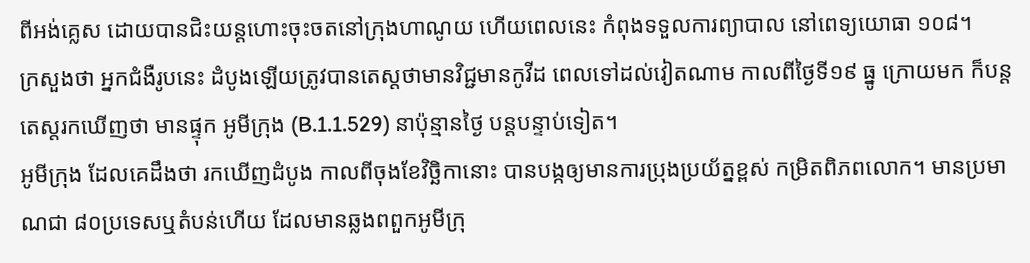ពីអង់គ្លេស ដោយបានជិះយន្តហោះចុះចតនៅក្រុងហាណូយ ហើយពេលនេះ កំពុងទទួលការព្យាបាល នៅពេទ្យយោធា ១០៨។
ក្រសួងថា អ្នកជំងឺរូបនេះ ដំបូងឡើយត្រូវបានតេស្តថាមានវិជ្ជមានកូវីដ ពេលទៅដល់វៀតណាម កាលពីថ្ងៃទី១៩ ធ្នូ ក្រោយមក ក៏បន្តតេស្តរកឃើញថា មានផ្ទុក អូមីក្រុង (B.1.1.529) នាប៉ុន្មានថ្ងៃ បន្តបន្ទាប់ទៀត។
អូមីក្រុង ដែលគេដឹងថា រកឃើញដំបូង កាលពីចុងខែវិច្ឆិកានោះ បានបង្កឲ្យមានការប្រុងប្រយ័ត្នខ្ពស់ កម្រិតពិភពលោក។ មានប្រមាណជា ៨០ប្រទេសឬតំបន់ហើយ ដែលមានឆ្លងពពួកអូមីក្រុ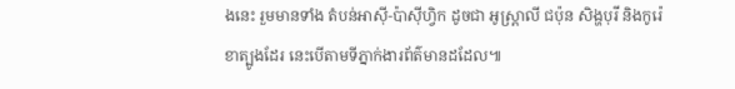ងនេះ រួមមានទាំង តំបន់អាស៊ី-ប៉ាស៊ីហ្វិក ដូចជា អូស្ត្រាលី ជប៉ុន សិង្ហបុរី និងកូរ៉េខាត្បូងដែរ នេះបើតាមទីភ្នាក់ងារព័ត៌មានដដែល៕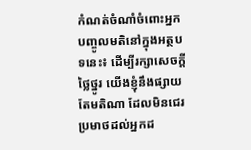កំណត់ចំណាំចំពោះអ្នកបញ្ចូលមតិនៅក្នុងអត្ថបទនេះ៖ ដើម្បីរក្សាសេចក្ដីថ្លៃថ្នូរ យើងខ្ញុំនឹងផ្សាយតែមតិណា ដែលមិនជេរប្រមាថដល់អ្នកដ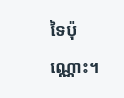ទៃប៉ុណ្ណោះ។